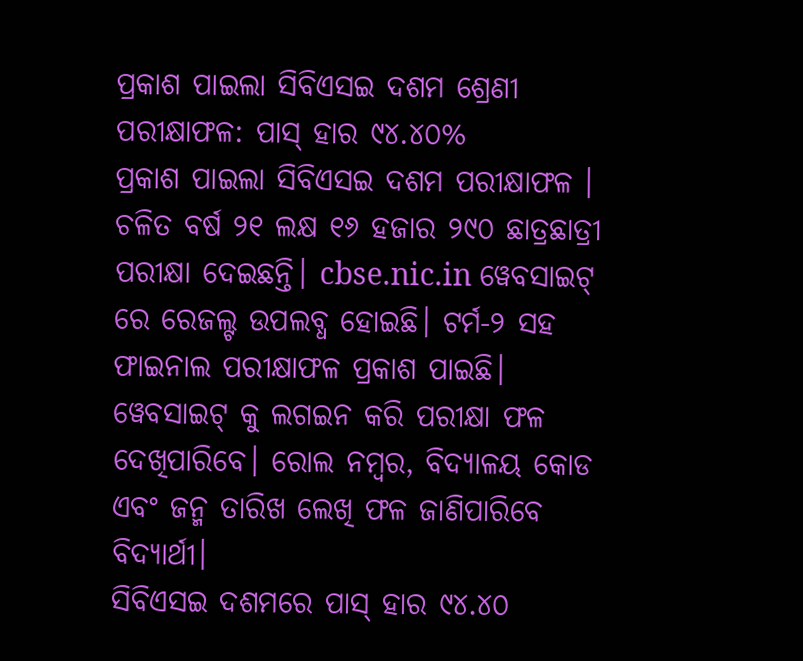ପ୍ରକାଶ ପାଇଲା ସିବିଏସଇ ଦଶମ ଶ୍ରେଣୀ ପରୀକ୍ଷାଫଳ: ପାସ୍ ହାର ୯୪.୪୦%
ପ୍ରକାଶ ପାଇଲା ସିବିଏସଇ ଦଶମ ପରୀକ୍ଷାଫଳ । ଚଳିତ ବର୍ଷ ୨୧ ଲକ୍ଷ ୧୬ ହଜାର ୨୯୦ ଛାତ୍ରଛାତ୍ରୀ ପରୀକ୍ଷା ଦେଇଛନ୍ତି। cbse.nic.in ୱେବସାଇଟ୍ ରେ ରେଜଲ୍ଟ ଉପଲବ୍ଧ ହୋଇଛି। ଟର୍ମ-୨ ସହ ଫାଇନାଲ ପରୀକ୍ଷାଫଳ ପ୍ରକାଶ ପାଇଛି। ୱେବସାଇଟ୍ କୁ ଲଗଇନ କରି ପରୀକ୍ଷା ଫଳ ଦେଖିପାରିବେ। ରୋଲ ନମ୍ବର, ବିଦ୍ୟାଳୟ କୋଡ ଏବଂ ଜନ୍ମ ତାରିଖ ଲେଖି ଫଳ ଜାଣିପାରିବେ ବିଦ୍ୟାର୍ଥୀ।
ସିବିଏସଇ ଦଶମରେ ପାସ୍ ହାର ୯୪.୪୦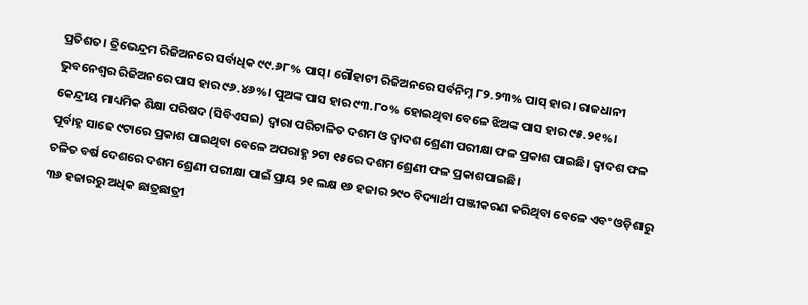ପ୍ରତିଶତ। ତ୍ରିଭେନ୍ଦ୍ରମ ରିଜିଅନରେ ସର୍ବାଧିକ ୯୯.୬୮% ପାସ୍। ଗୌହାଟୀ ରିଜିଅନରେ ସର୍ବନିମ୍ନ ୮୨.୨୩% ପାସ୍ ହାର। ରାଜଧାନୀ ଭୁବନେଶ୍ୱର ରିଜିଅନରେ ପାସ ହାର ୯୬.୪୬%। ପୁଅଙ୍କ ପାସ ହାର ୯୩.୮୦% ହୋଇଥିବା ବେଳେ ଝିଅଙ୍କ ପାସ ହାର ୯୫.୨୧%।
କେନ୍ଦ୍ରୀୟ ମାଧ୍ୟମିକ ଶିକ୍ଷା ପରିଷଦ (ସିବିଏସଇ) ଦ୍ବାରା ପରିଚାଳିତ ଦଶମ ଓ ଦ୍ବାଦଶ ଶ୍ରେଣୀ ପରୀକ୍ଷା ଫଳ ପ୍ରକାଶ ପାଇଛି। ଦ୍ବାଦଶ ଫଳ ପୂର୍ବାହ୍ନ ସାଢେ ୯ଟାରେ ପ୍ରକାଶ ପାଇଥିବା ବେଳେ ଅପରାହ୍ଣ ୨ଟା ୧୫ରେ ଦଶମ ଶ୍ରେଣୀ ଫଳ ପ୍ରକାଶପାଇଛି।
ଚଳିତ ବର୍ଷ ଦେଶରେ ଦଶମ ଶ୍ରେଣୀ ପରୀକ୍ଷା ପାଇଁ ପ୍ରାୟ ୨୧ ଲକ୍ଷ ୧୬ ହଜାର ୨୯୦ ବିଦ୍ୟାର୍ଥୀ ପଞ୍ଜୀକରଣ କରିଥିବା ବେଳେ ଏବଂ ଓଡ଼ିଶାରୁ ୩୬ ହଜାରରୁ ଅଧିକ ଛାତ୍ରଛାତ୍ରୀ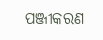ପଞ୍ଜୀକରଣ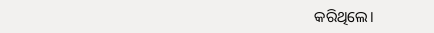କରିଥିଲେ।